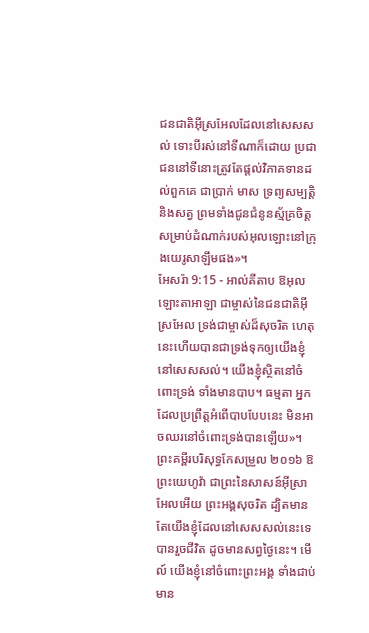ជនជាតិអ៊ីស្រអែលដែលនៅសេសសល់ ទោះបីរស់នៅទីណាក៏ដោយ ប្រជាជននៅទីនោះត្រូវតែផ្តល់វិភាគទានដល់ពួកគេ ជាប្រាក់ មាស ទ្រព្យសម្បត្តិ និងសត្វ ព្រមទាំងជូនជំនូនស្ម័គ្រចិត្ត សម្រាប់ដំណាក់របស់អុលឡោះនៅក្រុងយេរូសាឡឹមផង»។
អែសរ៉ា 9:15 - អាល់គីតាប ឱអុលឡោះតាអាឡា ជាម្ចាស់នៃជនជាតិអ៊ីស្រអែល ទ្រង់ជាម្ចាស់ដ៏សុចរិត ហេតុនេះហើយបានជាទ្រង់ទុកឲ្យយើងខ្ញុំនៅសេសសល់។ យើងខ្ញុំស្ថិតនៅចំពោះទ្រង់ ទាំងមានបាប។ ធម្មតា អ្នកដែលប្រព្រឹត្តអំពើបាបបែបនេះ មិនអាចឈរនៅចំពោះទ្រង់បានឡើយ»។ ព្រះគម្ពីរបរិសុទ្ធកែសម្រួល ២០១៦ ឱព្រះយេហូវ៉ា ជាព្រះនៃសាសន៍អ៊ីស្រាអែលអើយ ព្រះអង្គសុចរិត ដ្បិតមានតែយើងខ្ញុំដែលនៅសេសសល់នេះទេបានរួចជីវិត ដូចមានសព្វថ្ងៃនេះ។ មើល៍ យើងខ្ញុំនៅចំពោះព្រះអង្គ ទាំងជាប់មាន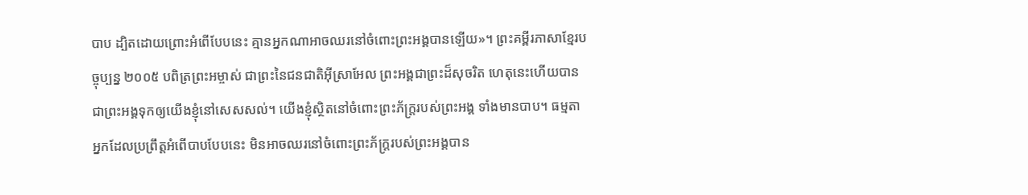បាប ដ្បិតដោយព្រោះអំពើបែបនេះ គ្មានអ្នកណាអាចឈរនៅចំពោះព្រះអង្គបានឡើយ»។ ព្រះគម្ពីរភាសាខ្មែរបច្ចុប្បន្ន ២០០៥ បពិត្រព្រះអម្ចាស់ ជាព្រះនៃជនជាតិអ៊ីស្រាអែល ព្រះអង្គជាព្រះដ៏សុចរិត ហេតុនេះហើយបានជាព្រះអង្គទុកឲ្យយើងខ្ញុំនៅសេសសល់។ យើងខ្ញុំស្ថិតនៅចំពោះព្រះភ័ក្ត្ររបស់ព្រះអង្គ ទាំងមានបាប។ ធម្មតា អ្នកដែលប្រព្រឹត្តអំពើបាបបែបនេះ មិនអាចឈរនៅចំពោះព្រះភ័ក្ត្ររបស់ព្រះអង្គបាន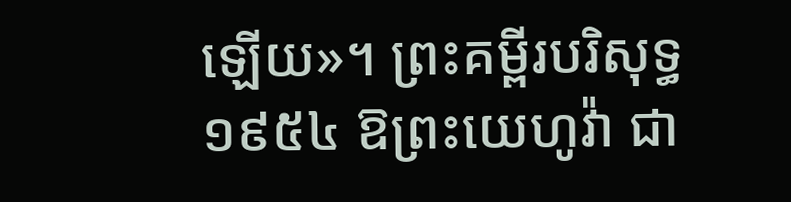ឡើយ»។ ព្រះគម្ពីរបរិសុទ្ធ ១៩៥៤ ឱព្រះយេហូវ៉ា ជា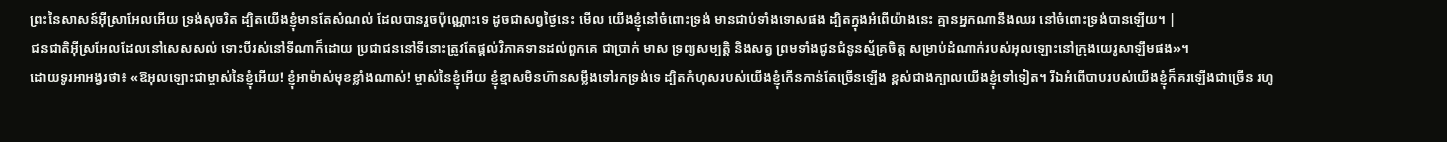ព្រះនៃសាសន៍អ៊ីស្រាអែលអើយ ទ្រង់សុចរិត ដ្បិតយើងខ្ញុំមានតែសំណល់ ដែលបានរួចប៉ុណ្ណោះទេ ដូចជាសព្វថ្ងៃនេះ មើល យើងខ្ញុំនៅចំពោះទ្រង់ មានជាប់ទាំងទោសផង ដ្បិតក្នុងអំពើយ៉ាងនេះ គ្មានអ្នកណានឹងឈរ នៅចំពោះទ្រង់បានឡើយ។ |
ជនជាតិអ៊ីស្រអែលដែលនៅសេសសល់ ទោះបីរស់នៅទីណាក៏ដោយ ប្រជាជននៅទីនោះត្រូវតែផ្តល់វិភាគទានដល់ពួកគេ ជាប្រាក់ មាស ទ្រព្យសម្បត្តិ និងសត្វ ព្រមទាំងជូនជំនូនស្ម័គ្រចិត្ត សម្រាប់ដំណាក់របស់អុលឡោះនៅក្រុងយេរូសាឡឹមផង»។
ដោយទូរអាអង្វរថា៖ «ឱអុលឡោះជាម្ចាស់នៃខ្ញុំអើយ! ខ្ញុំអាម៉ាស់មុខខ្លាំងណាស់! ម្ចាស់នៃខ្ញុំអើយ ខ្ញុំខ្មាសមិនហ៊ានសម្លឹងទៅរកទ្រង់ទេ ដ្បិតកំហុសរបស់យើងខ្ញុំកើនកាន់តែច្រើនឡើង ខ្ពស់ជាងក្បាលយើងខ្ញុំទៅទៀត។ រីឯអំពើបាបរបស់យើងខ្ញុំក៏គរឡើងជាច្រើន រហូ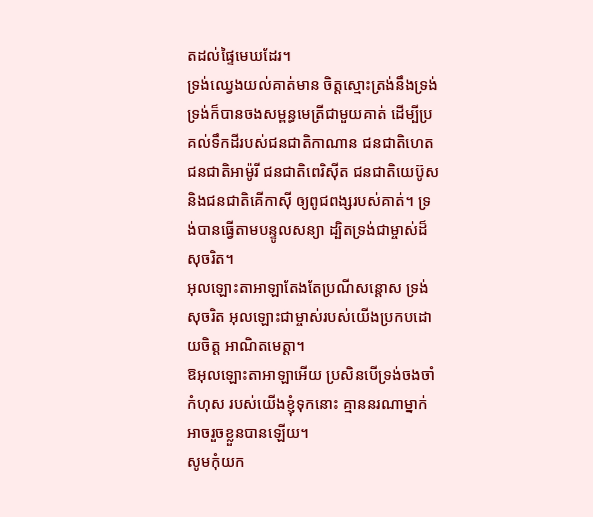តដល់ផ្ទៃមេឃដែរ។
ទ្រង់ឈ្វេងយល់គាត់មាន ចិត្តស្មោះត្រង់នឹងទ្រង់ ទ្រង់ក៏បានចងសម្ពន្ធមេត្រីជាមួយគាត់ ដើម្បីប្រគល់ទឹកដីរបស់ជនជាតិកាណាន ជនជាតិហេត ជនជាតិអាម៉ូរី ជនជាតិពេរិស៊ីត ជនជាតិយេប៊ូស និងជនជាតិគើកាស៊ី ឲ្យពូជពង្សរបស់គាត់។ ទ្រង់បានធ្វើតាមបន្ទូលសន្យា ដ្បិតទ្រង់ជាម្ចាស់ដ៏សុចរិត។
អុលឡោះតាអាឡាតែងតែប្រណីសន្ដោស ទ្រង់សុចរិត អុលឡោះជាម្ចាស់របស់យើងប្រកបដោយចិត្ត អាណិតមេត្តា។
ឱអុលឡោះតាអាឡាអើយ ប្រសិនបើទ្រង់ចងចាំកំហុស របស់យើងខ្ញុំទុកនោះ គ្មាននរណាម្នាក់អាចរួចខ្លួនបានឡើយ។
សូមកុំយក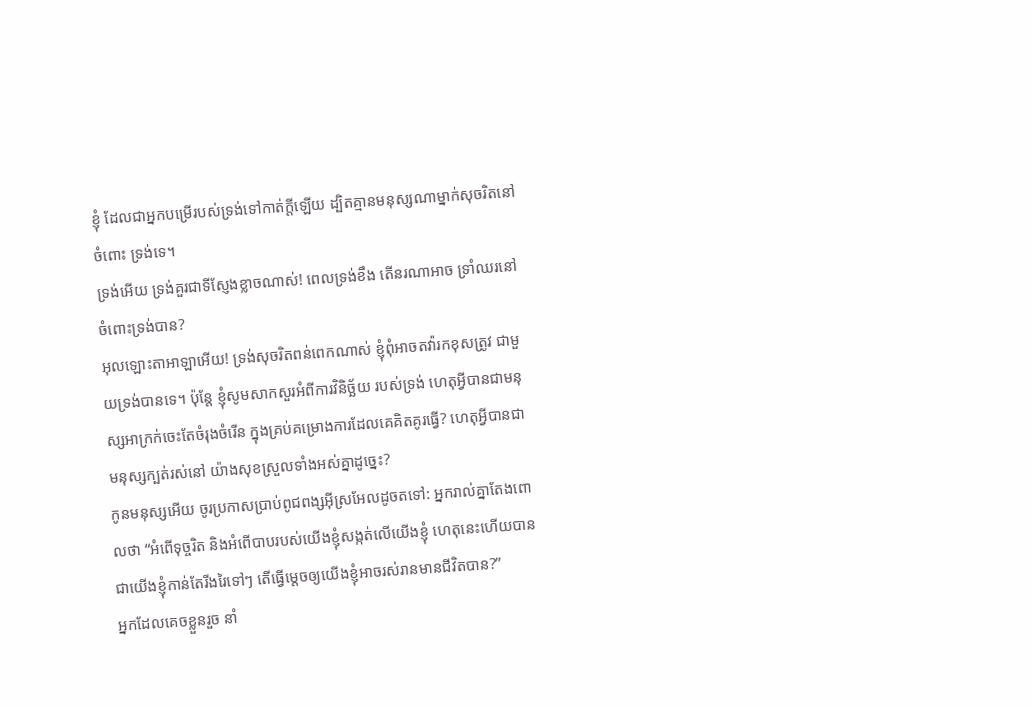ខ្ញុំ ដែលជាអ្នកបម្រើរបស់ទ្រង់ទៅកាត់ក្តីឡើយ ដ្បិតគ្មានមនុស្សណាម្នាក់សុចរិតនៅចំពោះ ទ្រង់ទេ។
ទ្រង់អើយ ទ្រង់គួរជាទីស្ញែងខ្លាចណាស់! ពេលទ្រង់ខឹង តើនរណាអាច ទ្រាំឈរនៅចំពោះទ្រង់បាន?
អុលឡោះតាអាឡាអើយ! ទ្រង់សុចរិតពន់ពេកណាស់ ខ្ញុំពុំអាចតវ៉ារកខុសត្រូវ ជាមួយទ្រង់បានទេ។ ប៉ុន្តែ ខ្ញុំសូមសាកសួរអំពីការវិនិច្ឆ័យ របស់ទ្រង់ ហេតុអ្វីបានជាមនុស្សអាក្រក់ចេះតែចំរុងចំរើន ក្នុងគ្រប់គម្រោងការដែលគេគិតគូរធ្វើ? ហេតុអ្វីបានជាមនុស្សក្បត់រស់នៅ យ៉ាងសុខស្រួលទាំងអស់គ្នាដូច្នេះ?
កូនមនុស្សអើយ ចូរប្រកាសប្រាប់ពូជពង្សអ៊ីស្រអែលដូចតទៅ: អ្នករាល់គ្នាតែងពោលថា “អំពើទុច្ចរិត និងអំពើបាបរបស់យើងខ្ញុំសង្កត់លើយើងខ្ញុំ ហេតុនេះហើយបានជាយើងខ្ញុំកាន់តែរីងរៃទៅៗ តើធ្វើម្ដេចឲ្យយើងខ្ញុំអាចរស់រានមានជីវិតបាន?”
អ្នកដែលគេចខ្លួនរួច នាំ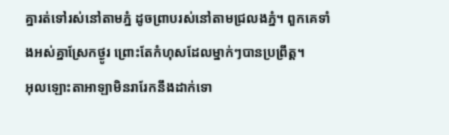គ្នារត់ទៅរស់នៅតាមភ្នំ ដូចព្រាបរស់នៅតាមជ្រលងភ្នំ។ ពួកគេទាំងអស់គ្នាស្រែកថ្ងូរ ព្រោះតែកំហុសដែលម្នាក់ៗបានប្រព្រឹត្ត។
អុលឡោះតាអាឡាមិនរារែកនឹងដាក់ទោ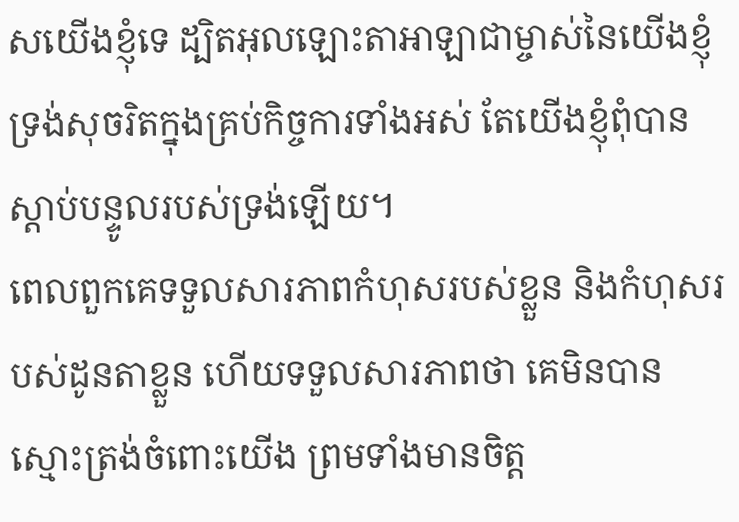សយើងខ្ញុំទេ ដ្បិតអុលឡោះតាអាឡាជាម្ចាស់នៃយើងខ្ញុំ ទ្រង់សុចរិតក្នុងគ្រប់កិច្ចការទាំងអស់ តែយើងខ្ញុំពុំបានស្ដាប់បន្ទូលរបស់ទ្រង់ឡើយ។
ពេលពួកគេទទួលសារភាពកំហុសរបស់ខ្លួន និងកំហុសរបស់ដូនតាខ្លួន ហើយទទួលសារភាពថា គេមិនបានស្មោះត្រង់ចំពោះយើង ព្រមទាំងមានចិត្ត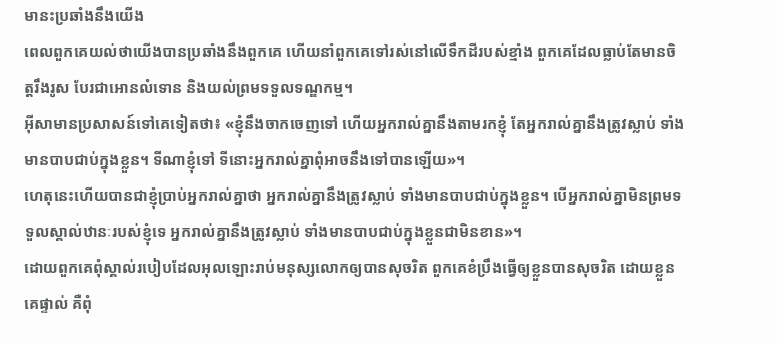មានះប្រឆាំងនឹងយើង
ពេលពួកគេយល់ថាយើងបានប្រឆាំងនឹងពួកគេ ហើយនាំពួកគេទៅរស់នៅលើទឹកដីរបស់ខ្មាំង ពួកគេដែលធ្លាប់តែមានចិត្តរឹងរូស បែរជាអោនលំទោន និងយល់ព្រមទទួលទណ្ឌកម្ម។
អ៊ីសាមានប្រសាសន៍ទៅគេទៀតថា៖ «ខ្ញុំនឹងចាកចេញទៅ ហើយអ្នករាល់គ្នានឹងតាមរកខ្ញុំ តែអ្នករាល់គ្នានឹងត្រូវស្លាប់ ទាំងមានបាបជាប់ក្នុងខ្លួន។ ទីណាខ្ញុំទៅ ទីនោះអ្នករាល់គ្នាពុំអាចនឹងទៅបានឡើយ»។
ហេតុនេះហើយបានជាខ្ញុំប្រាប់អ្នករាល់គ្នាថា អ្នករាល់គ្នានឹងត្រូវស្លាប់ ទាំងមានបាបជាប់ក្នុងខ្លួន។ បើអ្នករាល់គ្នាមិនព្រមទទួលស្គាល់ឋានៈរបស់ខ្ញុំទេ អ្នករាល់គ្នានឹងត្រូវស្លាប់ ទាំងមានបាបជាប់ក្នុងខ្លួនជាមិនខាន»។
ដោយពួកគេពុំស្គាល់របៀបដែលអុលឡោះរាប់មនុស្សលោកឲ្យបានសុចរិត ពួកគេខំប្រឹងធ្វើឲ្យខ្លួនបានសុចរិត ដោយខ្លួនគេផ្ទាល់ គឺពុំ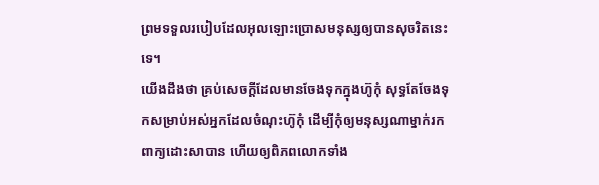ព្រមទទួលរបៀបដែលអុលឡោះប្រោសមនុស្សឲ្យបានសុចរិតនេះទេ។
យើងដឹងថា គ្រប់សេចក្ដីដែលមានចែងទុកក្នុងហ៊ូកុំ សុទ្ធតែចែងទុកសម្រាប់អស់អ្នកដែលចំណុះហ៊ូកុំ ដើម្បីកុំឲ្យមនុស្សណាម្នាក់រកពាក្យដោះសាបាន ហើយឲ្យពិភពលោកទាំង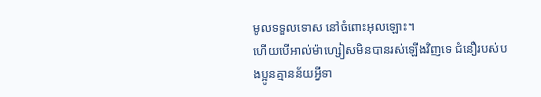មូលទទួលទោស នៅចំពោះអុលឡោះ។
ហើយបើអាល់ម៉ាហ្សៀសមិនបានរស់ឡើងវិញទេ ជំនឿរបស់បងប្អូនគ្មានន័យអ្វីទា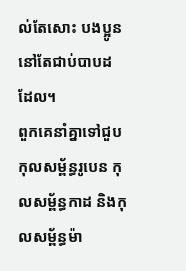ល់តែសោះ បងប្អូននៅតែជាប់បាបដដែល។
ពួកគេនាំគ្នាទៅជួបកុលសម្ព័ន្ធរូបេន កុលសម្ព័ន្ធកាដ និងកុលសម្ព័ន្ធម៉ា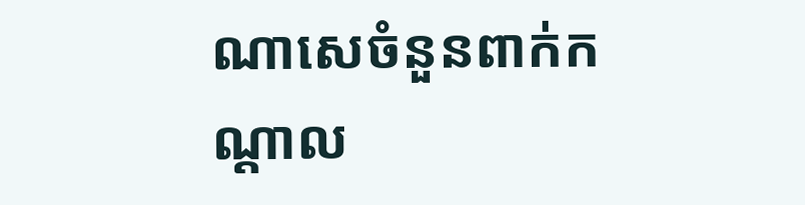ណាសេចំនួនពាក់កណ្តាល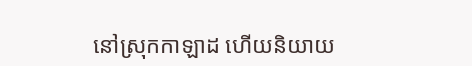នៅស្រុកកាឡាដ ហើយនិយាយ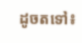ដូចតទៅ៖